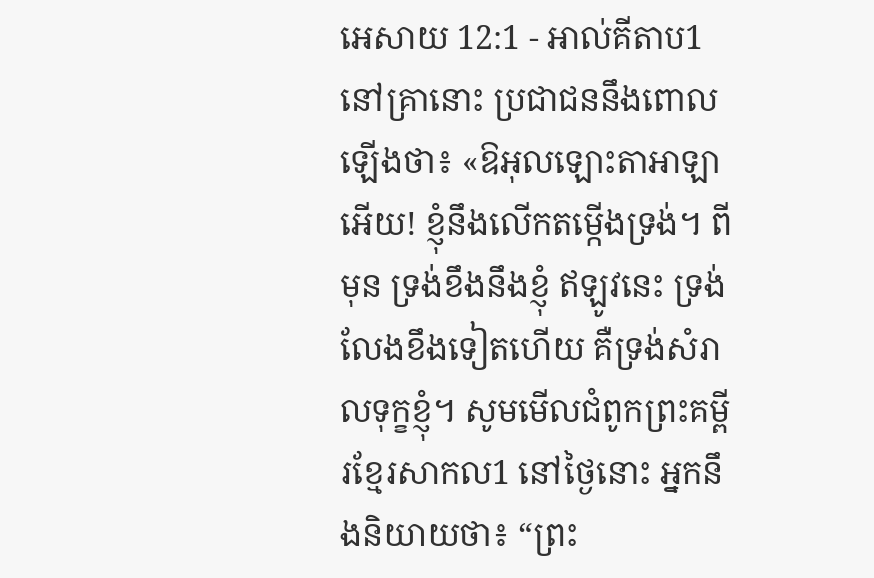អេសាយ 12:1 - អាល់គីតាប1 នៅគ្រានោះ ប្រជាជននឹងពោលឡើងថា៖ «ឱអុលឡោះតាអាឡាអើយ! ខ្ញុំនឹងលើកតម្កើងទ្រង់។ ពីមុន ទ្រង់ខឹងនឹងខ្ញុំ ឥឡូវនេះ ទ្រង់លែងខឹងទៀតហើយ គឺទ្រង់សំរាលទុក្ខខ្ញុំ។ សូមមើលជំពូកព្រះគម្ពីរខ្មែរសាកល1 នៅថ្ងៃនោះ អ្នកនឹងនិយាយថា៖ “ព្រះ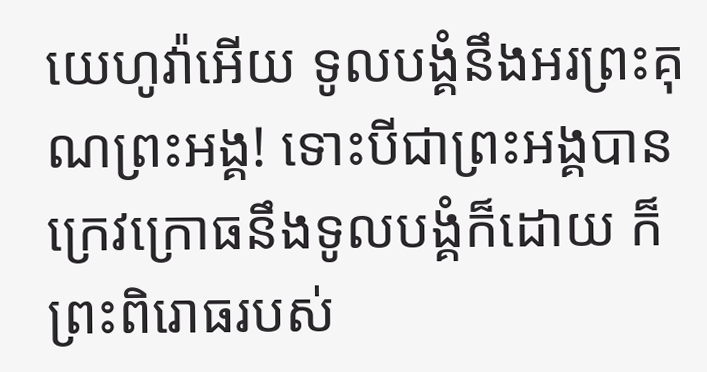យេហូវ៉ាអើយ ទូលបង្គំនឹងអរព្រះគុណព្រះអង្គ! ទោះបីជាព្រះអង្គបានក្រេវក្រោធនឹងទូលបង្គំក៏ដោយ ក៏ព្រះពិរោធរបស់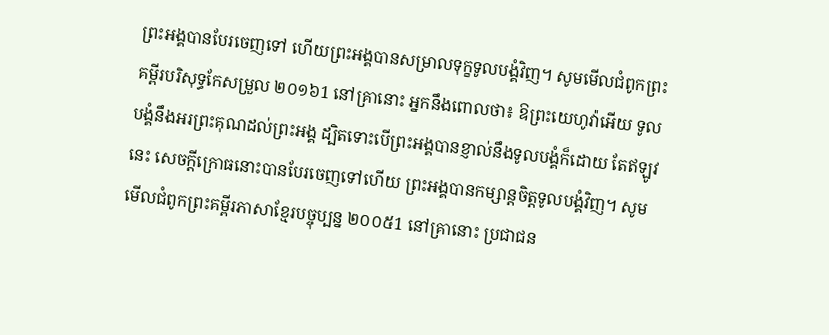ព្រះអង្គបានបែរចេញទៅ ហើយព្រះអង្គបានសម្រាលទុក្ខទូលបង្គំវិញ។ សូមមើលជំពូកព្រះគម្ពីរបរិសុទ្ធកែសម្រួល ២០១៦1 នៅគ្រានោះ អ្នកនឹងពោលថា៖ ឱព្រះយេហូវ៉ាអើយ ទូលបង្គំនឹងអរព្រះគុណដល់ព្រះអង្គ ដ្បិតទោះបើព្រះអង្គបានខ្ញាល់នឹងទូលបង្គំក៏ដោយ តែឥឡូវនេះ សេចក្ដីក្រោធនោះបានបែរចេញទៅហើយ ព្រះអង្គបានកម្សាន្តចិត្តទូលបង្គំវិញ។ សូមមើលជំពូកព្រះគម្ពីរភាសាខ្មែរបច្ចុប្បន្ន ២០០៥1 នៅគ្រានោះ ប្រជាជន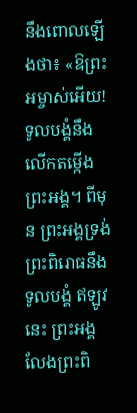នឹងពោលឡើងថា៖ «ឱព្រះអម្ចាស់អើយ! ទូលបង្គំនឹងលើកតម្កើងព្រះអង្គ។ ពីមុន ព្រះអង្គទ្រង់ព្រះពិរោធនឹងទូលបង្គំ ឥឡូវនេះ ព្រះអង្គលែងព្រះពិ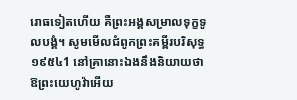រោធទៀតហើយ គឺព្រះអង្គសម្រាលទុក្ខទូលបង្គំ។ សូមមើលជំពូកព្រះគម្ពីរបរិសុទ្ធ ១៩៥៤1 នៅគ្រានោះឯងនឹងនិយាយថា ឱព្រះយេហូវ៉ាអើយ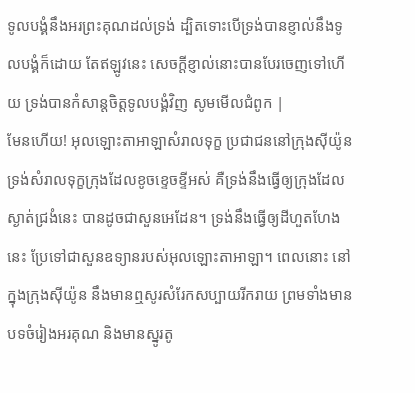ទូលបង្គំនឹងអរព្រះគុណដល់ទ្រង់ ដ្បិតទោះបើទ្រង់បានខ្ញាល់នឹងទូលបង្គំក៏ដោយ តែឥឡូវនេះ សេចក្ដីខ្ញាល់នោះបានបែរចេញទៅហើយ ទ្រង់បានកំសាន្តចិត្តទូលបង្គំវិញ សូមមើលជំពូក |
មែនហើយ! អុលឡោះតាអាឡាសំរាលទុក្ខ ប្រជាជននៅក្រុងស៊ីយ៉ូន ទ្រង់សំរាលទុក្ខក្រុងដែលខូចខ្ទេចខ្ទីអស់ គឺទ្រង់នឹងធ្វើឲ្យក្រុងដែលស្ងាត់ជ្រងំនេះ បានដូចជាសួនអេដែន។ ទ្រង់នឹងធ្វើឲ្យដីហួតហែងនេះ ប្រែទៅជាសួនឧទ្យានរបស់អុលឡោះតាអាឡា។ ពេលនោះ នៅក្នុងក្រុងស៊ីយ៉ូន នឹងមានឮសូរសំរែកសប្បាយរីករាយ ព្រមទាំងមានបទចំរៀងអរគុណ និងមានស្នូរតូ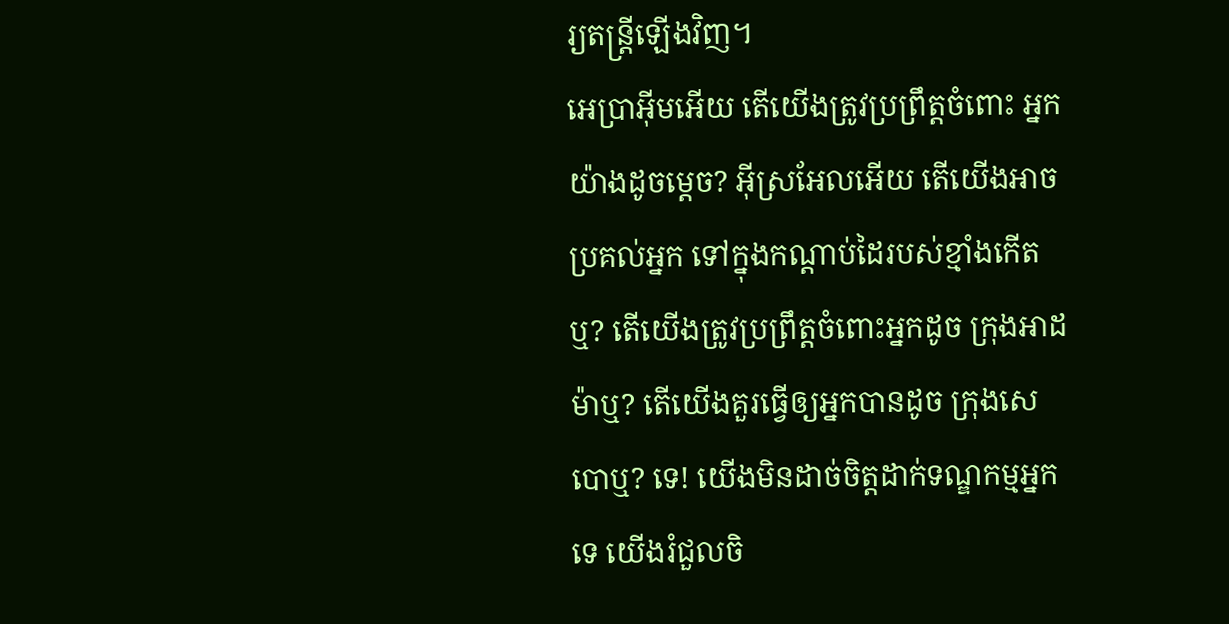រ្យតន្ត្រីឡើងវិញ។
អេប្រាអ៊ីមអើយ តើយើងត្រូវប្រព្រឹត្តចំពោះ អ្នកយ៉ាងដូចម្ដេច? អ៊ីស្រអែលអើយ តើយើងអាចប្រគល់អ្នក ទៅក្នុងកណ្ដាប់ដៃរបស់ខ្មាំងកើតឬ? តើយើងត្រូវប្រព្រឹត្តចំពោះអ្នកដូច ក្រុងអាដម៉ាឬ? តើយើងគួរធ្វើឲ្យអ្នកបានដូច ក្រុងសេបោឬ? ទេ! យើងមិនដាច់ចិត្តដាក់ទណ្ឌកម្មអ្នកទេ យើងរំជួលចិ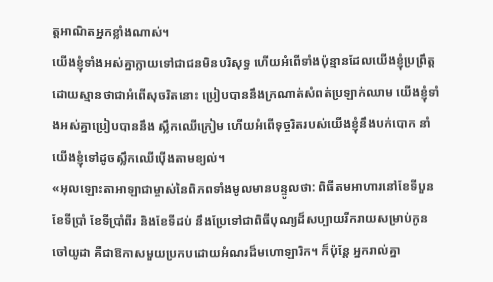ត្តអាណិតអ្នកខ្លាំងណាស់។
យើងខ្ញុំទាំងអស់គ្នាក្លាយទៅជាជនមិនបរិសុទ្ធ ហើយអំពើទាំងប៉ុន្មានដែលយើងខ្ញុំប្រព្រឹត្ត ដោយស្មានថាជាអំពើសុចរិតនោះ ប្រៀបបាននឹងក្រណាត់សំពត់ប្រឡាក់ឈាម យើងខ្ញុំទាំងអស់គ្នាប្រៀបបាននឹង ស្លឹកឈើក្រៀម ហើយអំពើទុច្ចរិតរបស់យើងខ្ញុំនឹងបក់បោក នាំយើងខ្ញុំទៅដូចស្លឹកឈើប៉ើងតាមខ្យល់។
«អុលឡោះតាអាឡាជាម្ចាស់នៃពិភពទាំងមូលមានបន្ទូលថា: ពិធីតមអាហារនៅខែទីបួន ខែទីប្រាំ ខែទីប្រាំពីរ និងខែទីដប់ នឹងប្រែទៅជាពិធីបុណ្យដ៏សប្បាយរីករាយសម្រាប់កូនចៅយូដា គឺជាឱកាសមួយប្រកបដោយអំណរដ៏មហោឡារិក។ ក៏ប៉ុន្តែ អ្នករាល់គ្នា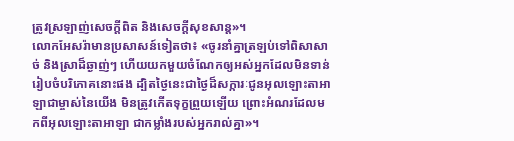ត្រូវស្រឡាញ់សេចក្ដីពិត និងសេចក្ដីសុខសាន្ត»។
លោកអែសរ៉ាមានប្រសាសន៍ទៀតថា៖ «ចូរនាំគ្នាត្រឡប់ទៅពិសាសាច់ និងស្រាដ៏ឆ្ងាញ់ៗ ហើយយកមួយចំណែកឲ្យអស់អ្នកដែលមិនទាន់រៀបចំបរិភោគនោះផង ដ្បិតថ្ងៃនេះជាថ្ងៃដ៏សក្ការៈជូនអុលឡោះតាអាឡាជាម្ចាស់នៃយើង មិនត្រូវកើតទុក្ខព្រួយឡើយ ព្រោះអំណរដែលមកពីអុលឡោះតាអាឡា ជាកម្លាំងរបស់អ្នករាល់គ្នា»។